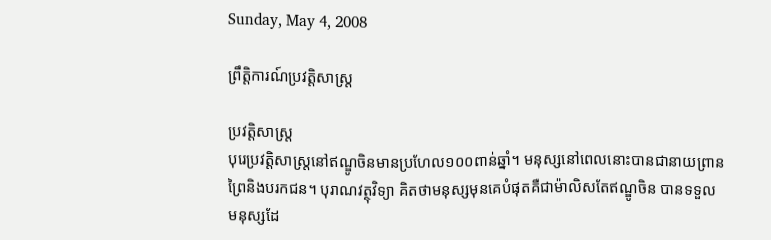Sunday, May 4, 2008

ព្រឹត្តិការណ៍ប្រវត្តិសាស្ត្រ

ប្រវត្តិសាស្ត្រ
បុរេប្រវតិ្តសាស្រ្តនៅឥណ្ឌូចិនមានប្រហែល១០០ពាន់ឆ្នាំ។ មនុស្សនៅពេលនោះបានជានាយព្រាន
ព្រៃនិងបរកជន។ បុរាណវត្ថុវិទ្យា គិតថាមនុស្សមុនគេបំផុតគឺជាម៉ាលិសតែឥណ្ឌូចិន បានទទួល
មនុស្សដែ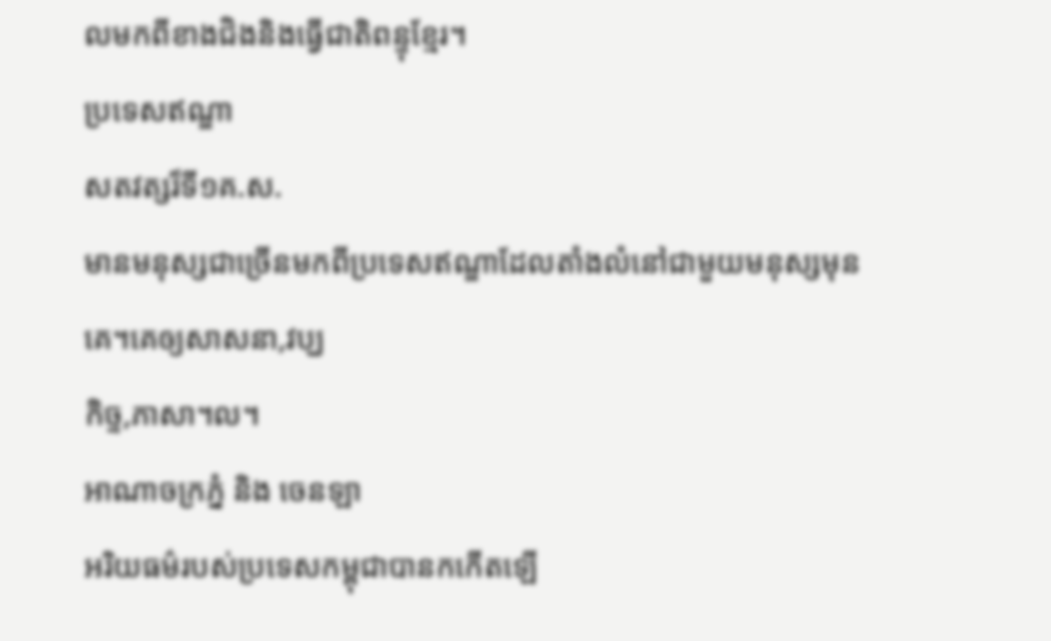លមកពីខាងជិងនិងធើ្វជាតិពន្ទុខែ្មរ។
ប្រទេសឥណ្ឌា
សតវត្សរ៏ទី១គ.ស.
មានមនុស្សជាច្រើនមកពីប្រទេសឥណ្ឌាដែលតាំងលំនៅជាមួយមនុស្សមុនគេ។គេឲ្យសាសនា,វប្ឃ
កិច្ទ,ភាសា។ល។
អាណាចក្រភ្នំ និង ចេនឡា
អរិយធម៌របស់ប្រទេសកម្ពុជាបានកកើតឡើ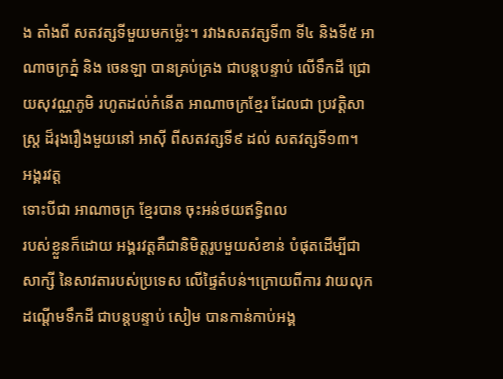ង តាំងពី សតវត្សទីមួយមកម្ល៉េះ។ រវាងសតវត្សទី៣ ទី៤ និងទី៥ អាណាចក្រភ្នំ និង ចេនឡា បានគ្រប់គ្រង ជាបន្តបន្ទាប់ លើទឹកដី ជ្រោយសុវណ្ណភូមិ រហូតដល់កំនើត អាណាចក្រខ្មែរ ដែលជា ប្រវត្តិសាស្ត្រ ដ៏រុងរឿងមួយនៅ អាស៊ី ពីសតវត្សទី៩ ដល់ សតវត្សទី១៣។
អង្គរវត្ត
ទោះបីជា អាណាចក្រ ខ្មែរបាន ចុះអន់ថយឥទ្ធិពល
របស់ខ្លួនក៏ដោយ អង្គរវត្តគឺជានិមិត្តរូបមួយសំខាន់ បំផុតដើម្បីជាសាក្សី នៃសាវតារបស់ប្រទេស លើផ្ទៃតំបន់។ក្រោយពីការ វាយលុកដណ្តើមទឹកដី ជាបន្តបន្ទាប់ សៀម បានកាន់កាប់អង្គ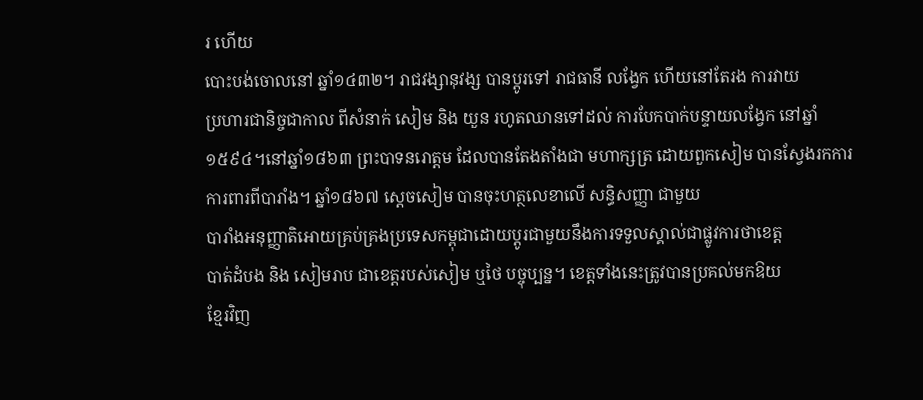រ ហើយ
បោះបង់ចោលនៅ ឆ្នាំ១៤៣២។ រាជវង្សានុវង្ស បានប្តូរទៅ រាជធានី លង្វែក ហើយនៅតែរង ការវាយ
ប្រហារជានិច្ចជាកាល ពីសំនាក់ សៀម និង យួន រហូតឈានទៅដល់ ការបែកបាក់បន្ទាយលង្វែក នៅឆ្នាំ ១៥៩៤។នៅឆ្នាំ១៨៦៣ ព្រះបាទនរោត្តម ដែលបានតែងតាំងជា មហាក្សត្រ ដោយពួកសៀម បានស្វែងរកការ ការពារពីបារាំង។ ឆ្នាំ១៨៦៧ ស្តេចសៀម បានចុះហត្ថលេខាលើ សន្ធិសញ្ញា ជាមួយ
បារាំងអនុញ្ញាតិអោយគ្រប់គ្រងប្រទេសកម្ពុជាដោយប្តូរជាមួយនឹងការទទួលស្គាល់ជាផ្លូវការថាខេត្ត
បាត់ដំបង និង សៀមរាប ជាខេត្តរបស់សៀម ឬថៃ បច្ចុប្បន្ន។ ខេត្តទាំងនេះត្រូវបានប្រគល់មកឱយ
ខ្មែរវិញ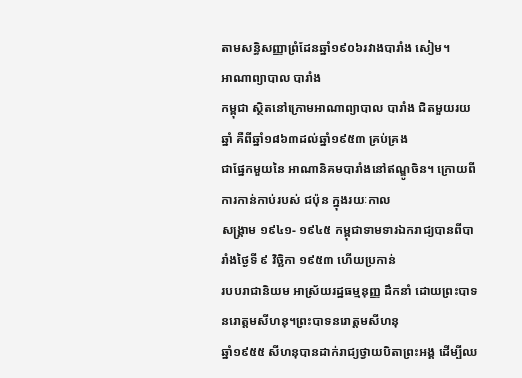តាមសន្ធិសញ្ញាព្រំដែនឆ្នាំ១៩០៦រវាងបារាំង សៀម។
អាណាព្យាបាល បារាំង
កម្ពុជា ស្ថិតនៅក្រោមអាណាព្យាបាល បារាំង ជិតមួយរយឆ្នាំ គឺពីឆ្នាំ១៨៦៣ដល់ឆ្នាំ១៩៥៣ គ្រប់គ្រង
ជាផ្នែកមួយនៃ អាណានិគមបារាំងនៅឥណ្ឌូចិន។ ក្រោយពីការកាន់កាប់របស់ ជប៉ុន ក្នុងរយៈកាល
សង្គ្រាម ១៩៤១- ១៩៤៥ កម្ពុជាទាមទារឯករាជ្យបានពីបារាំងថ្ងៃទី ៩ វិច្ឆិកា ១៩៥៣ ហើយប្រកាន់
របបរាជានិយម អាស្រ័យរដ្ឋធម្មនុញ្ញ ដឹកនាំ ដោយព្រះបាទនរោត្តមសីហនុ។ព្រះបាទនរោត្តមសីហនុ
ឆ្នាំ១៩៥៥ សីហនុបានដាក់រាជ្យថ្វាយបិតាព្រះអង្គ ដើម្បីឈ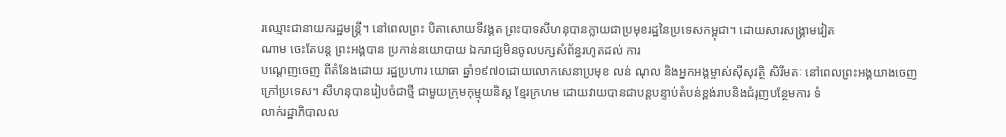រឈ្មោះជានាយករដ្ឋមន្ត្រី។ នៅពេលព្រះ បិតាសោយទីវង្គត ព្រះបាទសីហនុបានក្លាយជាប្រមុខរដ្ឋនៃប្រទេសកម្ពុជា។ ដោយសារសង្គ្រាមវៀត
ណាម ចេះតែបន្ត ព្រះអង្គបាន ប្រកាន់នយោបាយ ឯករាជ្យមិនចូលបក្សសំព័ន្ធរហូតដល់ ការ
បណេ្តញចេញ ពីតំនែងដោយ រដ្ឋប្រហារ យោធា ឆ្នាំ១៩៧០ដោយលោកសេនាប្រមុខ លន់ ណុល និងអ្នកអង្គម្ចាស់ស៊ីសុវត្ថិ សិរីមតៈ នៅពេលព្រះអង្គយាងចេញក្រៅប្រទេស។ សីហនុបានរៀបចំជាថ្មី ជាមួយក្រុមកុម្មុយនិស្ត ខ្មែរក្រហម ដោយវាយបានជាបន្តបន្ទាប់តំបន់ខ្ពង់រាបនិងជំរុញបន្ថែមការ ទំ
លាក់រដ្ឋាភិបាលល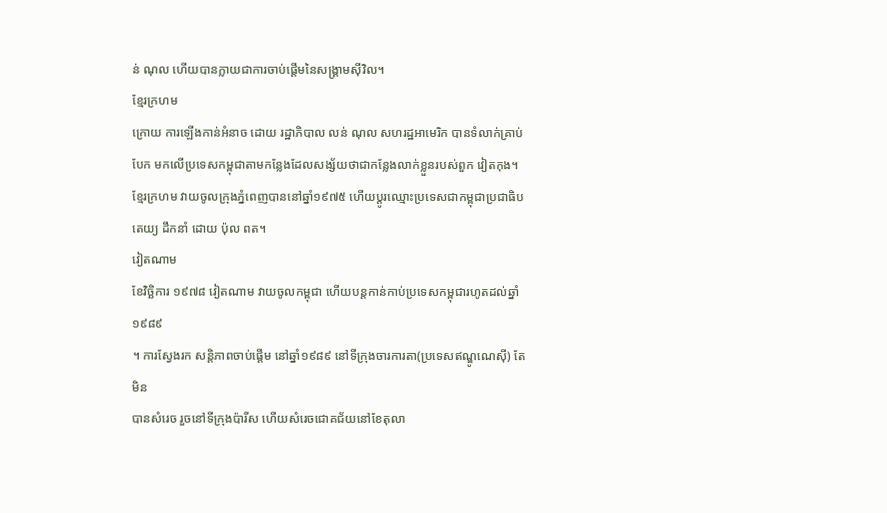ន់ ណុល ហើយបានក្លាយជាការចាប់ផ្តើមនៃសង្គ្រាមស៊ីវិល។
ខ្មែរក្រហម
ក្រោយ ការឡើងកាន់អំនាច ដោយ រដ្ឋាភិបាល លន់ ណុល សហរដ្ឋអាមេរិក បានទំលាក់គ្រាប់បែក មកលើប្រទេសកម្ពុជាតាមកន្លែងដែលសង្ស័យថាជាកន្លែងលាក់ខ្លួនរបស់ពួក វៀតកុង។ ខ្មែរក្រហម វាយចូលក្រុងភ្នំពេញបាននៅឆ្នាំ១៩៧៥ ហើយប្តូរឈ្មោះប្រទេសជាកម្ពុជាប្រជាធិបតេយ្យ ដឹកនាំ ដោយ ប៉ុល ពត។
វៀតណាម
ខែវិច្ឆិការ ១៩៧៨ វៀតណាម វាយចូលកម្ពុជា ហើយបន្តកាន់កាប់ប្រទេសកម្ពុជារហូតដល់ឆ្នាំ១៩៨៩
។ ការស្វែងរក សន្តិភាពចាប់ផ្តើម នៅឆ្នាំ១៩៨៩ នៅទីក្រុងចារការតា(ប្រទេសឥណ្ឌូណេស៊ី) តែមិន
បានសំរេច រួចនៅទីក្រុងប៉ារីស ហើយសំរេចជោគជ័យនៅខែតុលា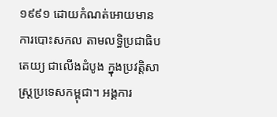១៩៩១ ដោយកំណត់អោយមាន ការបោះសកល តាមលទ្ធិប្រជាធិបតេយ្យ ជាលើងដំបូង ក្នុងប្រវត្តិសាស្រ្តប្រទេសកម្ពុជា។ អង្គការ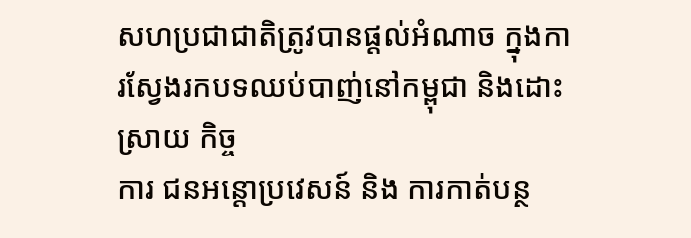សហប្រជាជាតិត្រូវបានផ្តល់អំណាច ក្នុងការស្វែងរកបទឈប់បាញ់នៅកម្ពុជា និងដោះស្រាយ កិច្ច
ការ ជនអន្តោប្រវេសន៍ និង ការកាត់បន្ថ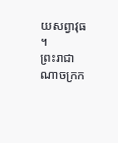យសព្វាវុធ ។
ព្រះរាជាណាចក្រក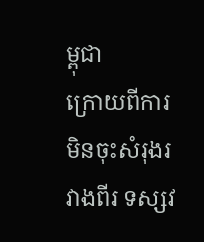ម្ពុជា
ក្រោយពីការមិនចុះសំរុងរវាងពីរ ទស្សវ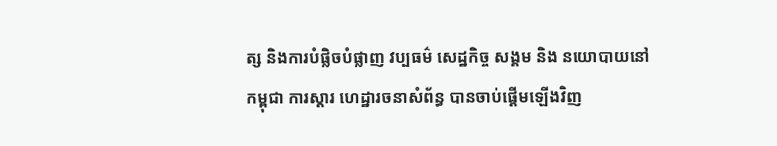ត្ស និងការបំផ្លិចបំផ្លាញ វប្បធម៌ សេដ្ឋកិច្ច សង្គម និង នយោបាយនៅកម្ពុជា ការស្តារ ហេដ្ឋារចនាសំព័ន្ធ បានចាប់ផ្តើមឡើងវិញ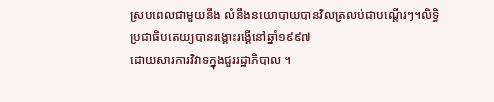ស្របពេលជាមួយនឹង លំនឹងនយោបាយបានវិលត្រលប់ជាបណ្តើរៗ។លិទ្ធិប្រជាធិបតេយ្យបានរង្គោះរង្គើនៅឆ្នាំ១៩៩៧
ដោយសារការវិវាទក្នុងជួររដ្ឋាភិបាល ។